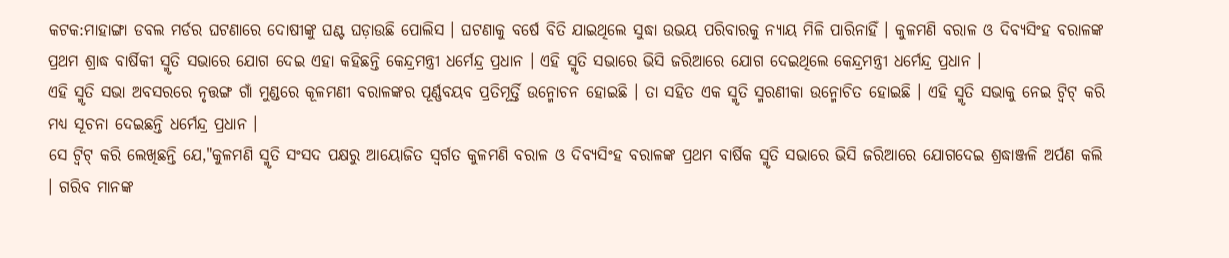କଟକ:ମାହାଙ୍ଗା ଡବଲ ମର୍ଡର ଘଟଣାରେ ଦୋଷୀଙ୍କୁ ଘଣ୍ଟ ଘଡ଼ାଉଛି ପୋଲିସ । ଘଟଣାକୁ ବର୍ଷେ ବିତି ଯାଇଥିଲେ ସୁଦ୍ଧା ଉଭୟ ପରିବାରକୁ ନ୍ୟାୟ ମିଳି ପାରିନାହିଁ । କୁଳମଣି ବରାଳ ଓ ଦିବ୍ୟସିଂହ ବରାଳଙ୍କ ପ୍ରଥମ ଶ୍ରାଦ୍ଧ ବାର୍ଷିକୀ ସ୍ମୃତି ସଭାରେ ଯୋଗ ଦେଇ ଏହା କହିଛନ୍ତି କେନ୍ଦ୍ରମନ୍ତ୍ରୀ ଧର୍ମେନ୍ଦ୍ର ପ୍ରଧାନ । ଏହି ସ୍ମୃତି ସଭାରେ ଭିସି ଜରିଆରେ ଯୋଗ ଦେଇଥିଲେ କେନ୍ଦ୍ରମନ୍ତ୍ରୀ ଧର୍ମେନ୍ଦ୍ର ପ୍ରଧାନ ।
ଏହି ସ୍ମୃତି ସଭା ଅବସରରେ ନୃତ୍ତଙ୍ଗ ଗାଁ ମୁଣ୍ଡରେ କୂଳମଣୀ ବରାଳଙ୍କର ପୂର୍ଣ୍ଣବୟବ ପ୍ରତିମୂର୍ତ୍ତି ଉନ୍ମୋଚନ ହୋଇଛି । ତା ସହିତ ଏକ ସ୍ମୃତି ସ୍ମରଣୀକା ଉନ୍ମୋଚିତ ହୋଇଛି । ଏହି ସ୍ମୃତି ସଭାକୁ ନେଇ ଟ୍ବିଟ୍ କରି ମଧ୍ୟ ସୂଚନା ଦେଇଛନ୍ତି ଧର୍ମେନ୍ଦ୍ର ପ୍ରଧାନ ।
ସେ ଟ୍ବିଟ୍ କରି ଲେଖିଛନ୍ତି ଯେ,"କୁଳମଣି ସ୍ମୃତି ସଂସଦ ପକ୍ଷରୁ ଆୟୋଜିତ ସ୍ୱର୍ଗତ କୁଳମଣି ବରାଳ ଓ ଦିବ୍ୟସିଂହ ବରାଳଙ୍କ ପ୍ରଥମ ବାର୍ଷିକ ସ୍ମୃତି ସଭାରେ ଭିସି ଜରିଆରେ ଯୋଗଦେଇ ଶ୍ରଦ୍ଧାଞ୍ଜଳି ଅର୍ପଣ କଲି । ଗରିବ ମାନଙ୍କ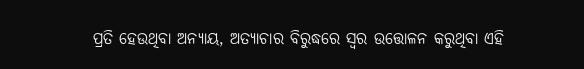ପ୍ରତି ହେଉଥିବା ଅନ୍ୟାୟ, ଅତ୍ୟାଚାର ବିରୁଦ୍ଧରେ ସ୍ୱର ଉତ୍ତୋଳନ କରୁଥିବା ଏହି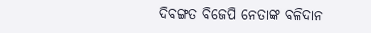ଦିବଙ୍ଗତ ବିଜେପି ନେତାଙ୍କ ବଳିଦାନ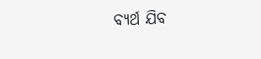ବ୍ୟର୍ଥ ଯିବ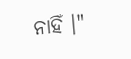ନାହିଁ ।"